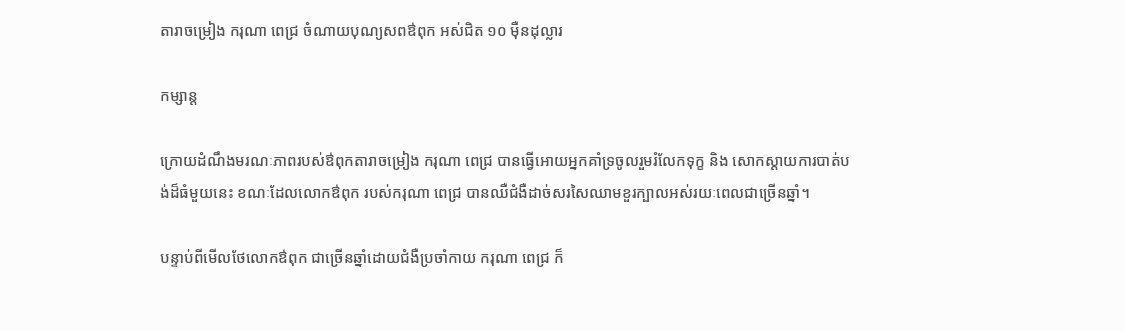តារាចម្រៀង ករុណា ពេជ្រ ចំណាយបុណ្យសពឳពុក អស់ជិត ១០ ម៉ឺនដុល្លារ

កម្សាន្ត

ក្រោយដំណឹងមរណៈភាពរបស់ឳពុកតារាចម្រៀង ករុណា ពេជ្រ បានធ្វើអោយអ្នកគាំទ្រចូលរួមរំលែកទុក្ខ និង សោកស្តាយការបាត់បង់ដ៏ធំមួយនេះ ខណៈដែលលោកឳពុក របស់ករុណា ពេជ្រ បានឈឺជំងឺដាច់សរសៃឈាមខួរក្បាលអស់រយៈពេលជាច្រើនឆ្នាំ។

បន្ទាប់ពីមើលថែលោកឳពុក ជាច្រើនឆ្នាំដោយជំងឺប្រចាំកាយ ករុណា ពេជ្រ ក៏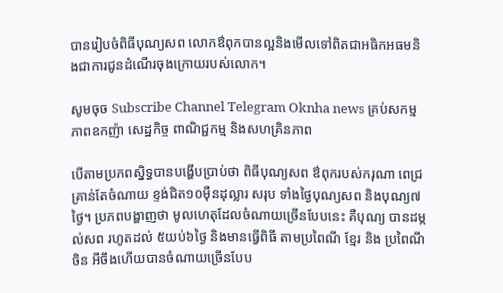បានរៀបចំពិធីបុណ្យសព លោកឳពុកបានល្អនិងមើលទៅពិតជាអធិកអធមនិងជាការជូនដំណើរចុងក្រោយរបស់លោក។

សូមចុច Subscribe Channel Telegram Oknha news គ្រប់សកម្មភាពឧកញ៉ា សេដ្ឋកិច្ច ពាណិជ្ជកម្ម និងសហគ្រិនភាព

បើតាមប្រភពស្និទ្ធបានបង្ហើបប្រាប់ថា ពិធីបុណ្យសព ឳពុករបស់ករុណា ពេជ្រ គ្រាន់តែចំណាយ ខ្ទង់ជិត១០ម៉ឺនដុល្លារ សរុប ទាំងថ្ងៃបុណ្យសព និងបុណ្យ៧ថ្ងៃ។ ប្រភពបង្ហាញថា មូលហេតុដែលចំណាយច្រើនបែបនេះ គឺបុណ្យ បានដម្កល់សព រហូតដល់ ៥យប់៦ថ្ងៃ និងមានធ្វើពិធី តាមប្រពៃណី ខ្មែរ និង ប្រពៃណីចិន អីចឹងហើយបានចំណាយច្រើនបែប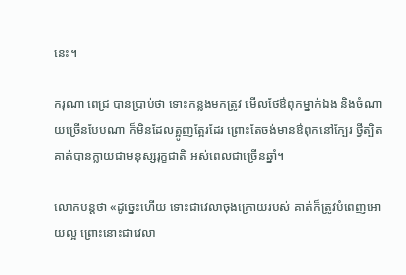នេះ។

ករុណា ពេជ្រ បានប្រាប់ថា ទោះកន្លងមកត្រូវ មើលថែឳពុកម្នាក់ឯង និងចំណាយច្រើនបែបណា ក៏មិនដែលត្អូញត្អែរដែរ ព្រោះតែចង់មានឳពុកនៅក្បែរ ថ្វីត្បិតគាត់បានក្លាយជាមនុស្សរុក្ខជាតិ អស់ពេលជាច្រើនឆ្នាំ។

លោកបន្តថា «ដូច្នេះហើយ ទោះជាវេលាចុងក្រោយរបស់ គាត់ក៏ត្រូវបំពេញអោយល្អ ព្រោះនោះជាវេលា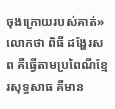ចុងក្រោយរបស់គាត់» លោកថា ពិធី ដង្ហែរសព គឺធ្វើតាមប្រពៃណីខ្មែរសុទ្ធសាធ គឺមាន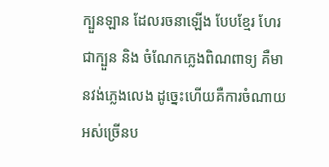ក្បួនឡាន ដែលរចនាឡើង បែបខ្មែរ ហែរជាក្បួន និង ចំណែកភ្លេងពិណពាទ្យ គឺមានវង់ភ្លេងលេង ដូច្នេះហើយគឺការចំណាយអស់ច្រើនប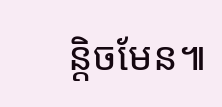ន្តិចមែន៕